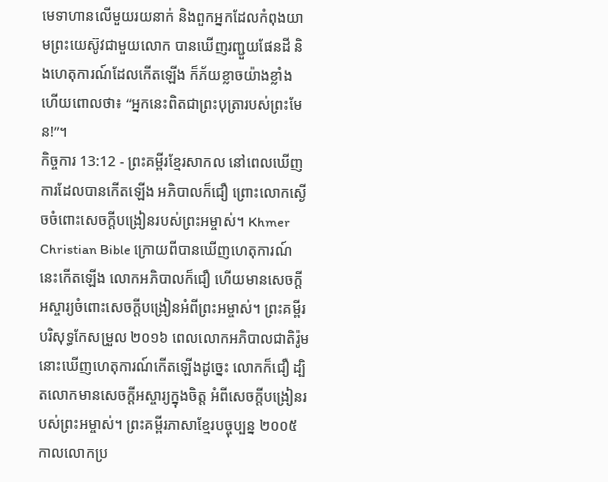មេទាហានលើមួយរយនាក់ និងពួកអ្នកដែលកំពុងយាមព្រះយេស៊ូវជាមួយលោក បានឃើញរញ្ជួយផែនដី និងហេតុការណ៍ដែលកើតឡើង ក៏ភ័យខ្លាចយ៉ាងខ្លាំង ហើយពោលថា៖ “អ្នកនេះពិតជាព្រះបុត្រារបស់ព្រះមែន!”។
កិច្ចការ 13:12 - ព្រះគម្ពីរខ្មែរសាកល នៅពេលឃើញការដែលបានកើតឡើង អភិបាលក៏ជឿ ព្រោះលោកស្ងើចចំពោះសេចក្ដីបង្រៀនរបស់ព្រះអម្ចាស់។ Khmer Christian Bible ក្រោយពីបានឃើញហេតុការណ៍នេះកើតឡើង លោកអភិបាលក៏ជឿ ហើយមានសេចក្ដីអស្ចារ្យចំពោះសេចក្ដីបង្រៀនអំពីព្រះអម្ចាស់។ ព្រះគម្ពីរបរិសុទ្ធកែសម្រួល ២០១៦ ពេលលោកអភិបាលជាតិរ៉ូមនោះឃើញហេតុការណ៍កើតឡើងដូច្នេះ លោកក៏ជឿ ដ្បិតលោកមានសេចក្ដីអស្ចារ្យក្នុងចិត្ត អំពីសេចក្តីបង្រៀនរបស់ព្រះអម្ចាស់។ ព្រះគម្ពីរភាសាខ្មែរបច្ចុប្បន្ន ២០០៥ កាលលោកប្រ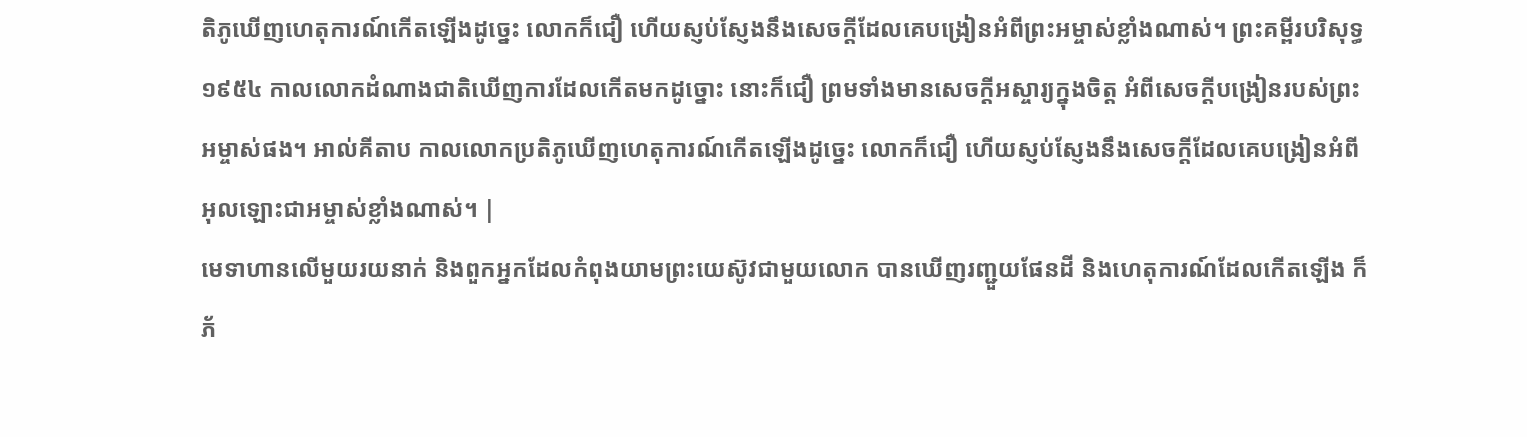តិភូឃើញហេតុការណ៍កើតឡើងដូច្នេះ លោកក៏ជឿ ហើយស្ញប់ស្ញែងនឹងសេចក្ដីដែលគេបង្រៀនអំពីព្រះអម្ចាស់ខ្លាំងណាស់។ ព្រះគម្ពីរបរិសុទ្ធ ១៩៥៤ កាលលោកដំណាងជាតិឃើញការដែលកើតមកដូច្នោះ នោះក៏ជឿ ព្រមទាំងមានសេចក្ដីអស្ចារ្យក្នុងចិត្ត អំពីសេចក្ដីបង្រៀនរបស់ព្រះអម្ចាស់ផង។ អាល់គីតាប កាលលោកប្រតិភូឃើញហេតុការណ៍កើតឡើងដូច្នេះ លោកក៏ជឿ ហើយស្ញប់ស្ញែងនឹងសេចក្ដីដែលគេបង្រៀនអំពីអុលឡោះជាអម្ចាស់ខ្លាំងណាស់។ |
មេទាហានលើមួយរយនាក់ និងពួកអ្នកដែលកំពុងយាមព្រះយេស៊ូវជាមួយលោក បានឃើញរញ្ជួយផែនដី និងហេតុការណ៍ដែលកើតឡើង ក៏ភ័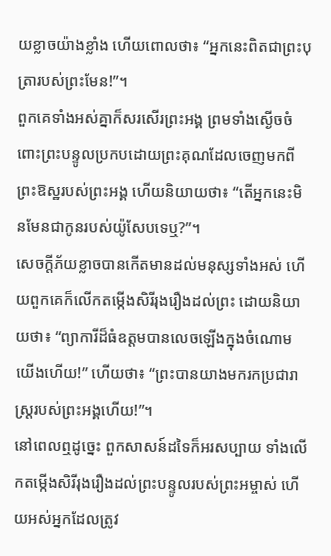យខ្លាចយ៉ាងខ្លាំង ហើយពោលថា៖ “អ្នកនេះពិតជាព្រះបុត្រារបស់ព្រះមែន!”។
ពួកគេទាំងអស់គ្នាក៏សរសើរព្រះអង្គ ព្រមទាំងស្ងើចចំពោះព្រះបន្ទូលប្រកបដោយព្រះគុណដែលចេញមកពីព្រះឱស្ឋរបស់ព្រះអង្គ ហើយនិយាយថា៖ “តើអ្នកនេះមិនមែនជាកូនរបស់យ៉ូសែបទេឬ?”។
សេចក្ដីភ័យខ្លាចបានកើតមានដល់មនុស្សទាំងអស់ ហើយពួកគេក៏លើកតម្កើងសិរីរុងរឿងដល់ព្រះ ដោយនិយាយថា៖ “ព្យាការីដ៏ធំឧត្ដមបានលេចឡើងក្នុងចំណោមយើងហើយ!” ហើយថា៖ “ព្រះបានយាងមករកប្រជារាស្ត្ររបស់ព្រះអង្គហើយ!”។
នៅពេលឮដូច្នេះ ពួកសាសន៍ដទៃក៏អរសប្បាយ ទាំងលើកតម្កើងសិរីរុងរឿងដល់ព្រះបន្ទូលរបស់ព្រះអម្ចាស់ ហើយអស់អ្នកដែលត្រូវ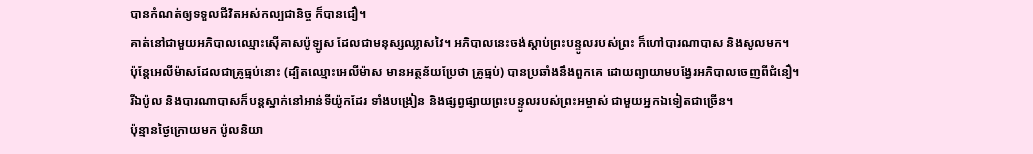បានកំណត់ឲ្យទទួលជីវិតអស់កល្បជានិច្ច ក៏បានជឿ។
គាត់នៅជាមួយអភិបាលឈ្មោះស៊ើគាសប៉ូឡូស ដែលជាមនុស្សឈ្លាសវៃ។ អភិបាលនេះចង់ស្ដាប់ព្រះបន្ទូលរបស់ព្រះ ក៏ហៅបារណាបាស និងសូលមក។
ប៉ុន្តែអេលីម៉ាសដែលជាគ្រូធ្មប់នោះ (ដ្បិតឈ្មោះអេលីម៉ាស មានអត្ថន័យប្រែថា គ្រូធ្មប់) បានប្រឆាំងនឹងពួកគេ ដោយព្យាយាមបង្វែរអភិបាលចេញពីជំនឿ។
រីឯប៉ូល និងបារណាបាសក៏បន្តស្នាក់នៅអាន់ទីយ៉ូកដែរ ទាំងបង្រៀន និងផ្សព្វផ្សាយព្រះបន្ទូលរបស់ព្រះអម្ចាស់ ជាមួយអ្នកឯទៀតជាច្រើន។
ប៉ុន្មានថ្ងៃក្រោយមក ប៉ូលនិយា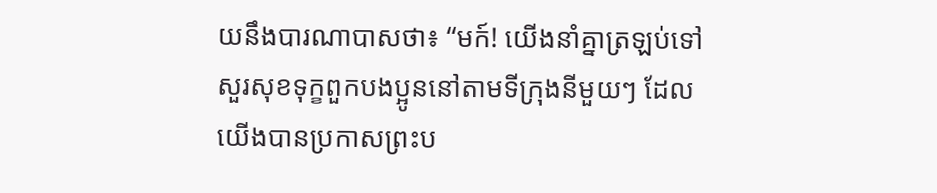យនឹងបារណាបាសថា៖ “មក៍! យើងនាំគ្នាត្រឡប់ទៅសួរសុខទុក្ខពួកបងប្អូននៅតាមទីក្រុងនីមួយៗ ដែលយើងបានប្រកាសព្រះប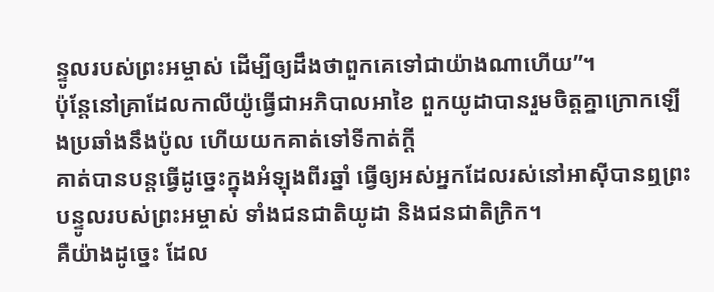ន្ទូលរបស់ព្រះអម្ចាស់ ដើម្បីឲ្យដឹងថាពួកគេទៅជាយ៉ាងណាហើយ”។
ប៉ុន្តែនៅគ្រាដែលកាលីយ៉ូធ្វើជាអភិបាលអាខៃ ពួកយូដាបានរួមចិត្តគ្នាក្រោកឡើងប្រឆាំងនឹងប៉ូល ហើយយកគាត់ទៅទីកាត់ក្ដី
គាត់បានបន្តធ្វើដូច្នេះក្នុងអំឡុងពីរឆ្នាំ ធ្វើឲ្យអស់អ្នកដែលរស់នៅអាស៊ីបានឮព្រះបន្ទូលរបស់ព្រះអម្ចាស់ ទាំងជនជាតិយូដា និងជនជាតិក្រិក។
គឺយ៉ាងដូច្នេះ ដែល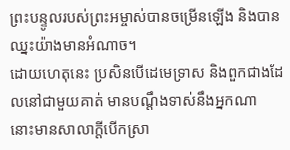ព្រះបន្ទូលរបស់ព្រះអម្ចាស់បានចម្រើនឡើង និងបានឈ្នះយ៉ាងមានអំណាច។
ដោយហេតុនេះ ប្រសិនបើដេមេទ្រាស និងពួកជាងដែលនៅជាមួយគាត់ មានបណ្ដឹងទាស់នឹងអ្នកណា នោះមានសាលាក្ដីបើកស្រា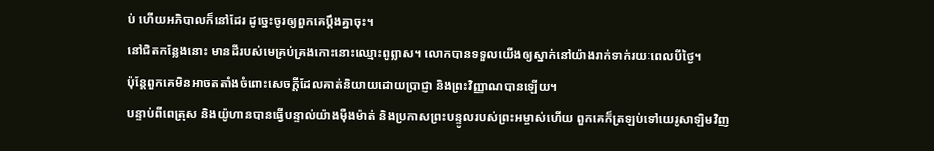ប់ ហើយអភិបាលក៏នៅដែរ ដូច្នេះចូរឲ្យពួកគេប្ដឹងគ្នាចុះ។
នៅជិតកន្លែងនោះ មានដីរបស់មេគ្រប់គ្រងកោះនោះឈ្មោះពូព្លាស។ លោកបានទទួលយើងឲ្យស្នាក់នៅយ៉ាងរាក់ទាក់រយៈពេលបីថ្ងៃ។
ប៉ុន្តែពួកគេមិនអាចតតាំងចំពោះសេចក្ដីដែលគាត់និយាយដោយប្រាជ្ញា និងព្រះវិញ្ញាណបានឡើយ។
បន្ទាប់ពីពេត្រុស និងយ៉ូហានបានធ្វើបន្ទាល់យ៉ាងម៉ឺងម៉ាត់ និងប្រកាសព្រះបន្ទូលរបស់ព្រះអម្ចាស់ហើយ ពួកគេក៏ត្រឡប់ទៅយេរូសាឡិមវិញ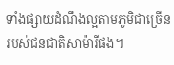ទាំងផ្សាយដំណឹងល្អតាមភូមិជាច្រើនរបស់ជនជាតិសាម៉ារីផង។